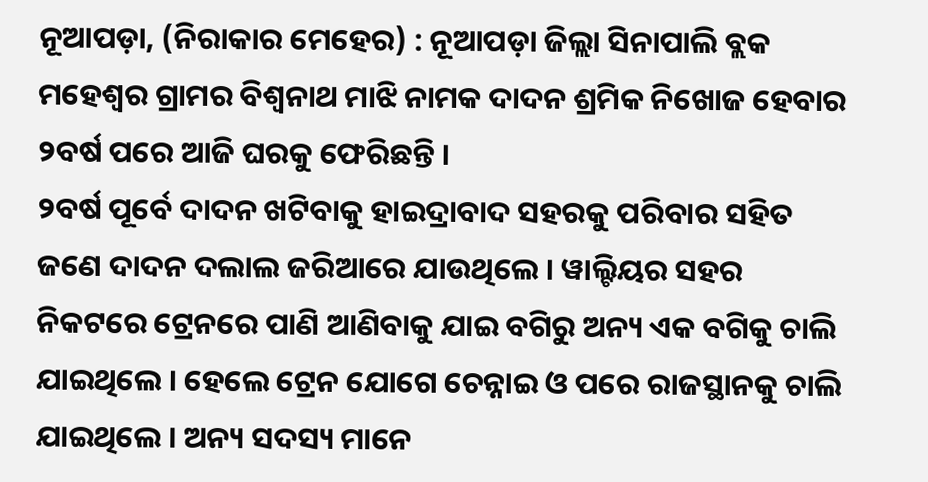ନୂଆପଡ଼ା, (ନିରାକାର ମେହେର) : ନୂଆପଡ଼ା ଜିଲ୍ଲା ସିନାପାଲି ବ୍ଲକ ମହେଶ୍ୱର ଗ୍ରାମର ବିଶ୍ଵନାଥ ମାଝି ନାମକ ଦାଦନ ଶ୍ରମିକ ନିଖୋଜ ହେବାର ୨ବର୍ଷ ପରେ ଆଜି ଘରକୁ ଫେରିଛନ୍ତି ।
୨ବର୍ଷ ପୂର୍ବେ ଦାଦନ ଖଟିବାକୁ ହାଇଦ୍ରାବାଦ ସହରକୁ ପରିବାର ସହିତ ଜଣେ ଦାଦନ ଦଲାଲ ଜରିଆରେ ଯାଉଥିଲେ । ୱାଲ୍ଟିୟର ସହର ନିକଟରେ ଟ୍ରେନରେ ପାଣି ଆଣିବାକୁ ଯାଇ ବଗିରୁ ଅନ୍ୟ ଏକ ବଗିକୁ ଚାଲି ଯାଇଥିଲେ । ହେଲେ ଟ୍ରେନ ଯୋଗେ ଚେନ୍ନାଇ ଓ ପରେ ରାଜସ୍ଥାନକୁ ଚାଲି ଯାଇଥିଲେ । ଅନ୍ୟ ସଦସ୍ୟ ମାନେ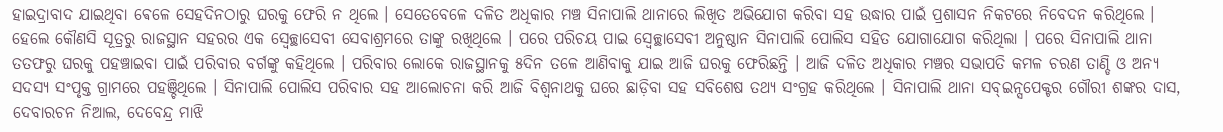ହାଇଦ୍ରାବାଦ ଯାଇଥିବା ଵେଳେ ସେହଦିନଠାରୁ ଘରକୁ ଫେରି ନ ଥିଲେ । ସେତେବେଳେ ଦଳିତ ଅଧିକାର ମଞ୍ଚ ସିନାପାଲି ଥାନାରେ ଲିଖିତ ଅଭିଯୋଗ କରିବା ସହ ଉଦ୍ଧାର ପାଇଁ ପ୍ରଶାସନ ନିକଟରେ ନିବେଦନ କରିଥିଲେ । ହେଲେ କୌଣସି ସୂତ୍ରରୁ ରାଜସ୍ଥାନ ସହରର ଏକ ସ୍ଵେଚ୍ଛାସେବୀ ସେବାଶ୍ରମରେ ତାଙ୍କୁ ରଖିଥିଲେ । ପରେ ପରିଚୟ ପାଇ ସ୍ଵେଚ୍ଛାସେବୀ ଅନୁଷ୍ଠାନ ସିନାପାଲି ପୋଲିସ ସହିତ ଯୋଗାଯୋଗ କରିଥିଲା । ପରେ ସିନାପାଲି ଥାନା ତତଫରୁ ଘରକୁ ପହଞ୍ଚାଇବା ପାଇଁ ପରିବାର ବର୍ଗଙ୍କୁ କହିଥିଲେ । ପରିବାର ଲୋକେ ରାଜସ୍ଥାନକୁ ୫ଦିନ ତଳେ ଆଣିବାକୁ ଯାଇ ଆଜି ଘରକୁ ଫେରିଛନ୍ତି । ଆଜି ଦଳିତ ଅଧିକାର ମଞ୍ଚର ସଭାପତି କମଳ ଚରଣ ତାଣ୍ଡି ଓ ଅନ୍ୟ ସଦସ୍ୟ ସଂପୃକ୍ତ ଗ୍ରାମରେ ପହଞ୍ଚିଥିଲେ । ସିନାପାଲି ପୋଲିସ ପରିବାର ସହ ଆଲୋଚନା କରି ଆଜି ବିଶ୍ଵନାଥକୁ ଘରେ ଛାଡ଼ିବା ସହ ସବିଶେଷ ତଥ୍ୟ ସଂଗ୍ରହ କରିଥିଲେ । ସିନାପାଲି ଥାନା ସବ୍ଇନ୍ସପେକ୍ଟର ଗୌରୀ ଶଙ୍କର ଦାସ, ଦେବାରଚନ ନିଆଲ, ଦେବେନ୍ଦ୍ର ମାଝି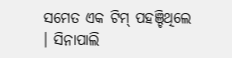ସମେତ ଏକ ଟିମ୍ ପହଞ୍ଚିଥିଲେ । ସିନାପାଲି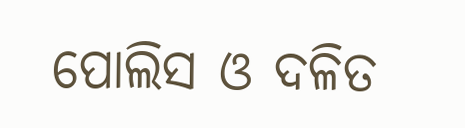ପୋଲିସ ଓ ଦଳିତ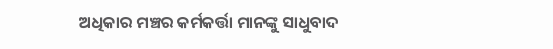ଅଧିକାର ମଞ୍ଚର କର୍ମକର୍ତ୍ତା ମାନଙ୍କୁ ସାଧୁବାଦ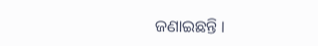ଜଣାଇଛନ୍ତି ।